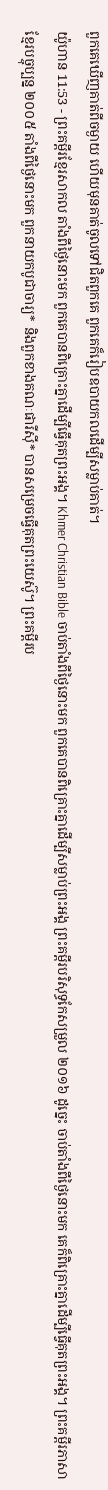ពួកគេឃើញគាត់ពីចម្ងាយ ហើយមុនគាត់ចូលទៅជិតពួកគេ ពួកគេក៏រៀបឧបាយកលដើម្បីសម្លាប់គាត់។
យ៉ូហាន 11:53 - ព្រះគម្ពីរខ្មែរសាកល តាំងពីថ្ងៃនោះមក ពួកគេបានពិគ្រោះគ្នាដើម្បីធ្វើគុតព្រះអង្គ។ Khmer Christian Bible ចាប់តាំងពីថ្ងៃនោះមក ពួកគេបានពិគ្រោះគ្នាដើម្បីសម្លាប់ព្រះអង្គ ព្រះគម្ពីរបរិសុទ្ធកែសម្រួល ២០១៦ ដូច្នេះ ចាប់តាំងពីថ្ងៃនោះមក គេក៏ពិគ្រោះគ្នាដើម្បីធ្វើគុតព្រះអង្គ។ ព្រះគម្ពីរភាសាខ្មែរបច្ចុប្បន្ន ២០០៥ តាំងពីថ្ងៃនោះមក ពួកនាយកបូជាចារ្យ* និងពួកខាងគណៈផារីស៊ី* បានសម្រេចធ្វើគុតព្រះយេស៊ូ។ ព្រះគម្ពីរប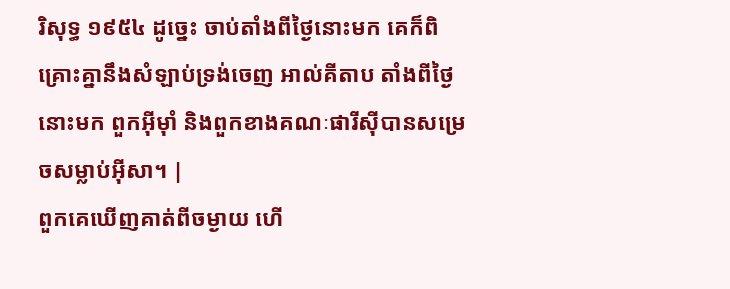រិសុទ្ធ ១៩៥៤ ដូច្នេះ ចាប់តាំងពីថ្ងៃនោះមក គេក៏ពិគ្រោះគ្នានឹងសំឡាប់ទ្រង់ចេញ អាល់គីតាប តាំងពីថ្ងៃនោះមក ពួកអ៊ីមុាំ និងពួកខាងគណៈផារីស៊ីបានសម្រេចសម្លាប់អ៊ីសា។ |
ពួកគេឃើញគាត់ពីចម្ងាយ ហើ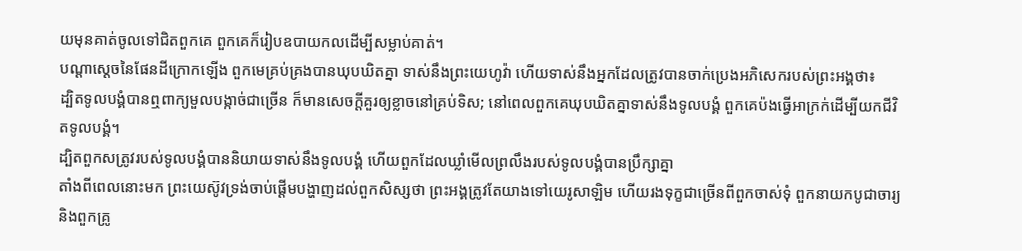យមុនគាត់ចូលទៅជិតពួកគេ ពួកគេក៏រៀបឧបាយកលដើម្បីសម្លាប់គាត់។
បណ្ដាស្ដេចនៃផែនដីក្រោកឡើង ពួកមេគ្រប់គ្រងបានឃុបឃិតគ្នា ទាស់នឹងព្រះយេហូវ៉ា ហើយទាស់នឹងអ្នកដែលត្រូវបានចាក់ប្រេងអភិសេករបស់ព្រះអង្គថា៖
ដ្បិតទូលបង្គំបានឮពាក្យមួលបង្កាច់ជាច្រើន ក៏មានសេចក្ដីគួរឲ្យខ្លាចនៅគ្រប់ទិស; នៅពេលពួកគេឃុបឃិតគ្នាទាស់នឹងទូលបង្គំ ពួកគេប៉ងធ្វើអាក្រក់ដើម្បីយកជីវិតទូលបង្គំ។
ដ្បិតពួកសត្រូវរបស់ទូលបង្គំបាននិយាយទាស់នឹងទូលបង្គំ ហើយពួកដែលឃ្លាំមើលព្រលឹងរបស់ទូលបង្គំបានប្រឹក្សាគ្នា
តាំងពីពេលនោះមក ព្រះយេស៊ូវទ្រង់ចាប់ផ្ដើមបង្ហាញដល់ពួកសិស្សថា ព្រះអង្គត្រូវតែយាងទៅយេរូសាឡិម ហើយរងទុក្ខជាច្រើនពីពួកចាស់ទុំ ពួកនាយកបូជាចារ្យ និងពួកគ្រូ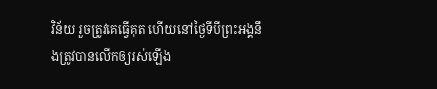វិន័យ រួចត្រូវគេធ្វើគុត ហើយនៅថ្ងៃទីបីព្រះអង្គនឹងត្រូវបានលើកឲ្យរស់ឡើង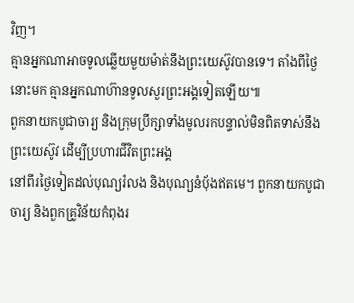វិញ។
គ្មានអ្នកណាអាចទូលឆ្លើយមួយម៉ាត់នឹងព្រះយេស៊ូវបានទេ។ តាំងពីថ្ងៃនោះមក គ្មានអ្នកណាហ៊ានទូលសួរព្រះអង្គទៀតឡើយ៕
ពួកនាយកបូជាចារ្យ និងក្រុមប្រឹក្សាទាំងមូលរកបន្ទាល់មិនពិតទាស់នឹងព្រះយេស៊ូវ ដើម្បីប្រហារជីវិតព្រះអង្គ
នៅពីរថ្ងៃទៀតដល់បុណ្យរំលង និងបុណ្យនំប៉័ងឥតមេ។ ពួកនាយកបូជាចារ្យ និងពួកគ្រូវិន័យកំពុងរ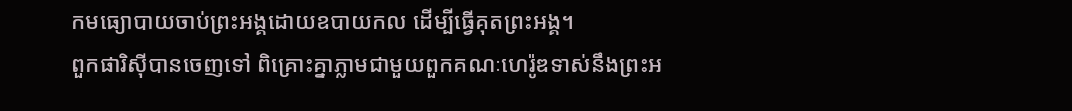កមធ្យោបាយចាប់ព្រះអង្គដោយឧបាយកល ដើម្បីធ្វើគុតព្រះអង្គ។
ពួកផារិស៊ីបានចេញទៅ ពិគ្រោះគ្នាភ្លាមជាមួយពួកគណៈហេរ៉ូឌទាស់នឹងព្រះអ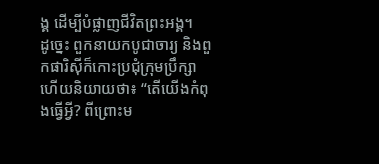ង្គ ដើម្បីបំផ្លាញជីវិតព្រះអង្គ។
ដូច្នេះ ពួកនាយកបូជាចារ្យ និងពួកផារិស៊ីក៏កោះប្រជុំក្រុមប្រឹក្សា ហើយនិយាយថា៖ “តើយើងកំពុងធ្វើអ្វី? ពីព្រោះម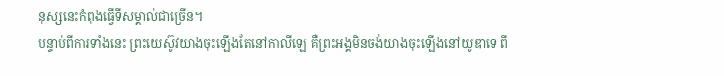នុស្សនេះកំពុងធ្វើទីសម្គាល់ជាច្រើន។
បន្ទាប់ពីការទាំងនេះ ព្រះយេស៊ូវយាងចុះឡើងតែនៅកាលីឡេ គឺព្រះអង្គមិនចង់យាងចុះឡើងនៅយូឌាទេ ពី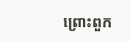ព្រោះពួក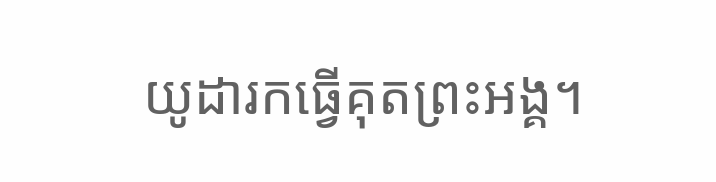យូដារកធ្វើគុតព្រះអង្គ។